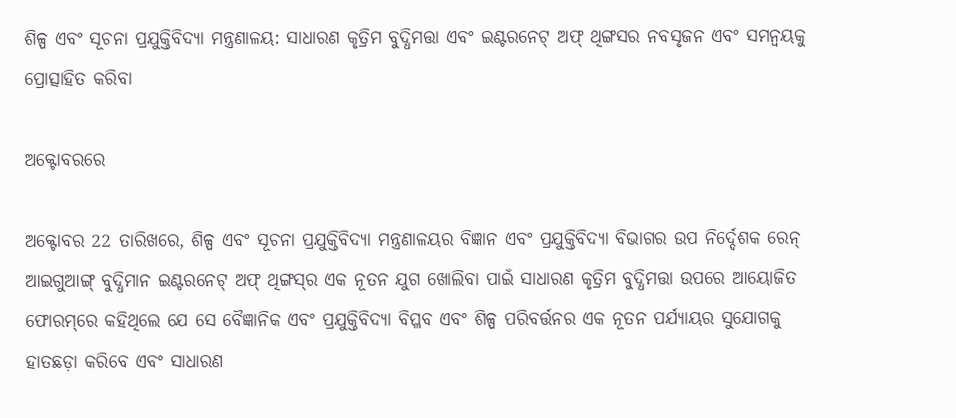ଶିଳ୍ପ ଏବଂ ସୂଚନା ପ୍ରଯୁକ୍ତିବିଦ୍ୟା ମନ୍ତ୍ରଣାଳୟ: ସାଧାରଣ କୃତ୍ରିମ ବୁଦ୍ଧିମତ୍ତା ଏବଂ ଇଣ୍ଟରନେଟ୍ ଅଫ୍ ଥିଙ୍ଗସର ନବସୃଜନ ଏବଂ ସମନ୍ୱୟକୁ ପ୍ରୋତ୍ସାହିତ କରିବା

ଅକ୍ଟୋବରରେ

ଅକ୍ଟୋବର 22 ତାରିଖରେ, ଶିଳ୍ପ ଏବଂ ସୂଚନା ପ୍ରଯୁକ୍ତିବିଦ୍ୟା ମନ୍ତ୍ରଣାଳୟର ବିଜ୍ଞାନ ଏବଂ ପ୍ରଯୁକ୍ତିବିଦ୍ୟା ବିଭାଗର ଉପ ନିର୍ଦ୍ଦେଶକ ରେନ୍ ଆଇଗୁଆଙ୍ଗ୍ ବୁଦ୍ଧିମାନ ଇଣ୍ଟରନେଟ୍ ଅଫ୍ ଥିଙ୍ଗସ୍‌ର ଏକ ନୂତନ ଯୁଗ ଖୋଲିବା ପାଇଁ ସାଧାରଣ କୃତ୍ରିମ ବୁଦ୍ଧିମତ୍ତା ଉପରେ ଆୟୋଜିତ ଫୋରମ୍‌ରେ କହିଥିଲେ ଯେ ସେ ବୈଜ୍ଞାନିକ ଏବଂ ପ୍ରଯୁକ୍ତିବିଦ୍ୟା ବିପ୍ଳବ ଏବଂ ଶିଳ୍ପ ପରିବର୍ତ୍ତନର ଏକ ନୂତନ ପର୍ଯ୍ୟାୟର ସୁଯୋଗକୁ ହାତଛଡ଼ା କରିବେ ଏବଂ ସାଧାରଣ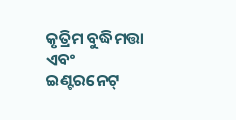କୃତ୍ରିମ ବୁଦ୍ଧିମତ୍ତା ଏବଂ ଇଣ୍ଟରନେଟ୍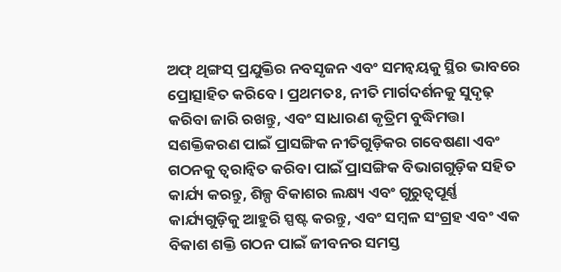ଅଫ୍ ଥିଙ୍ଗସ୍ ପ୍ରଯୁକ୍ତିର ନବସୃଜନ ଏବଂ ସମନ୍ୱୟକୁ ସ୍ଥିର ଭାବରେ ପ୍ରୋତ୍ସାହିତ କରିବେ। ପ୍ରଥମତଃ, ନୀତି ମାର୍ଗଦର୍ଶନକୁ ସୁଦୃଢ଼ କରିବା ଜାରି ରଖନ୍ତୁ, ଏବଂ ସାଧାରଣ କୃତ୍ରିମ ବୁଦ୍ଧିମତ୍ତା ସଶକ୍ତିକରଣ ପାଇଁ ପ୍ରାସଙ୍ଗିକ ନୀତିଗୁଡ଼ିକର ଗବେଷଣା ଏବଂ ଗଠନକୁ ତ୍ୱରାନ୍ୱିତ କରିବା ପାଇଁ ପ୍ରାସଙ୍ଗିକ ବିଭାଗଗୁଡ଼ିକ ସହିତ କାର୍ଯ୍ୟ କରନ୍ତୁ, ଶିଳ୍ପ ବିକାଶର ଲକ୍ଷ୍ୟ ଏବଂ ଗୁରୁତ୍ୱପୂର୍ଣ୍ଣ କାର୍ଯ୍ୟଗୁଡ଼ିକୁ ଆହୁରି ସ୍ପଷ୍ଟ କରନ୍ତୁ, ଏବଂ ସମ୍ବଳ ସଂଗ୍ରହ ଏବଂ ଏକ ବିକାଶ ଶକ୍ତି ଗଠନ ପାଇଁ ଜୀବନର ସମସ୍ତ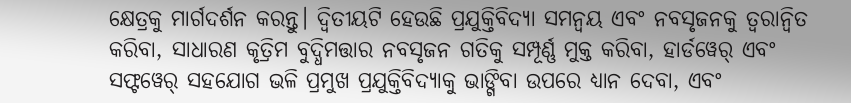କ୍ଷେତ୍ରକୁ ମାର୍ଗଦର୍ଶନ କରନ୍ତୁ। ଦ୍ୱିତୀୟଟି ହେଉଛି ପ୍ରଯୁକ୍ତିବିଦ୍ୟା ସମନ୍ୱୟ ଏବଂ ନବସୃଜନକୁ ତ୍ୱରାନ୍ୱିତ କରିବା, ସାଧାରଣ କୃତ୍ରିମ ବୁଦ୍ଧିମତ୍ତାର ନବସୃଜନ ଗତିକୁ ସମ୍ପୂର୍ଣ୍ଣ ମୁକ୍ତ କରିବା, ହାର୍ଡୱେର୍ ଏବଂ ସଫ୍ଟୱେର୍ ସହଯୋଗ ଭଳି ପ୍ରମୁଖ ପ୍ରଯୁକ୍ତିବିଦ୍ୟାକୁ ଭାଙ୍ଗିବା ଉପରେ ଧ୍ୟାନ ଦେବା, ଏବଂ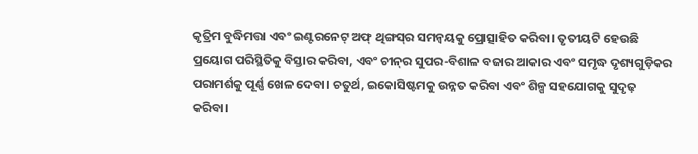କୃତ୍ରିମ ବୁଦ୍ଧିମତ୍ତା ଏବଂ ଇଣ୍ଟରନେଟ୍ ଅଫ୍ ଥିଙ୍ଗସ୍‌ର ସମନ୍ୱୟକୁ ପ୍ରୋତ୍ସାହିତ କରିବା। ତୃତୀୟଟି ହେଉଛି ପ୍ରୟୋଗ ପରିସ୍ଥିତିକୁ ବିସ୍ତାର କରିବା, ଏବଂ ଚୀନ୍‌ର ସୁପର-ବିଶାଳ ବଜାର ଆକାର ଏବଂ ସମୃଦ୍ଧ ଦୃଶ୍ୟଗୁଡ଼ିକର ପରାମର୍ଶକୁ ପୂର୍ଣ୍ଣ ଖେଳ ଦେବା। ଚତୁର୍ଥ, ଇକୋସିଷ୍ଟମକୁ ଉନ୍ନତ କରିବା ଏବଂ ଶିଳ୍ପ ସହଯୋଗକୁ ସୁଦୃଢ଼ କରିବା।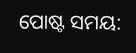ପୋଷ୍ଟ ସମୟ: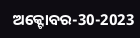ଅକ୍ଟୋବର-30-2023